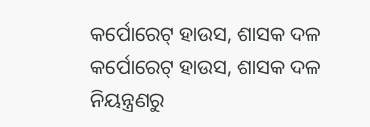କର୍ପୋରେଟ୍ ହାଉସ, ଶାସକ ଦଳ
କର୍ପୋରେଟ୍ ହାଉସ, ଶାସକ ଦଳ
ନିୟନ୍ତ୍ରଣରୁ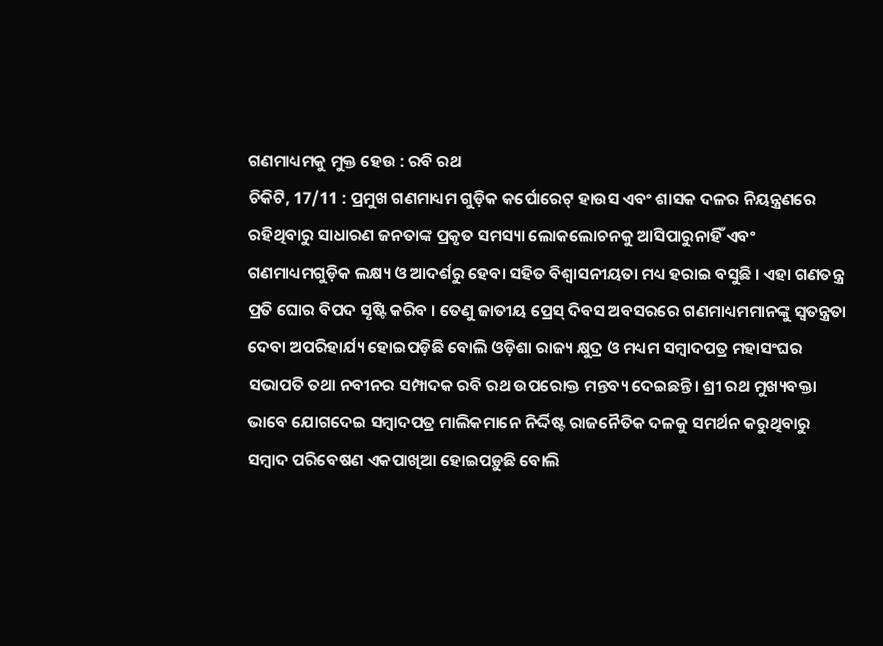ଗଣମାଧ୍ୟମକୁ ମୁକ୍ତ ହେଉ : ରବି ରଥ
ଚିକିଟି, 17/11 : ପ୍ରମୁଖ ଗଣମାଧ୍ୟମ ଗୁଡ଼ିକ କର୍ପୋରେଟ୍ ହାଉସ ଏବଂ ଶାସକ ଦଳର ନିୟନ୍ତ୍ରଣରେ ରହିଥିବାରୁ ସାଧାରଣ ଜନତାଙ୍କ ପ୍ରକୃତ ସମସ୍ୟା ଲୋକଲୋଚନକୁ ଆସିପାରୁନାହିଁ ଏବଂ ଗଣମାଧ୍ୟମଗୁଡ଼ିକ ଲକ୍ଷ୍ୟ ଓ ଆଦର୍ଶରୁ ହେବା ସହିତ ବିଶ୍ଵାସନୀୟତା ମଧ୍ୟ ହରାଇ ବସୁଛି । ଏହା ଗଣତନ୍ତ୍ର ପ୍ରତି ଘୋର ବିପଦ ସୃଷ୍ଟି କରିବ । ତେଣୁ ଜାତୀୟ ପ୍ରେସ୍ ଦିବସ ଅବସରରେ ଗଣମାଧ୍ୟମମାନଙ୍କୁ ସ୍ଵତନ୍ତ୍ରତା ଦେବା ଅପରିହାର୍ଯ୍ୟ ହୋଇପଡ଼ିଛି ବୋଲି ଓଡ଼ିଶା ରାଜ୍ୟ କ୍ଷୁଦ୍ର ଓ ମଧ୍ୟମ ସମ୍ୱାଦପତ୍ର ମହାସଂଘର ସଭାପତି ତଥା ନବୀନର ସମ୍ପାଦକ ରବି ରଥ ଉପରୋକ୍ତ ମନ୍ତବ୍ୟ ଦେଇଛନ୍ତି। ଶ୍ରୀ ରଥ ମୁଖ୍ୟବକ୍ତା ଭାବେ ଯୋଗଦେଇ ସମ୍ୱାଦପତ୍ର ମାଲିକମାନେ ନିର୍ଦ୍ଦିଷ୍ଟ ରାଜନୈତିକ ଦଳକୁ ସମର୍ଥନ କରୁଥିବାରୁ ସମ୍ୱାଦ ପରିବେଷଣ ଏକପାଖିଆ ହୋଇପଡ଼ୁଛି ବୋଲି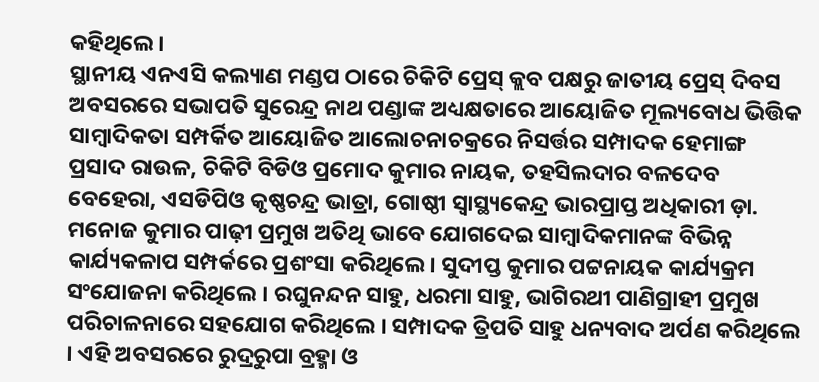କହିଥିଲେ ।
ସ୍ଥାନୀୟ ଏନଏସି କଲ୍ୟାଣ ମଣ୍ଡପ ଠାରେ ଚିକିଟି ପ୍ରେସ୍ କ୍ଲବ ପକ୍ଷରୁ ଜାତୀୟ ପ୍ରେସ୍ ଦିବସ ଅବସରରେ ସଭାପତି ସୁରେନ୍ଦ୍ର ନାଥ ପଣ୍ଡାଙ୍କ ଅଧ୍ୟକ୍ଷତାରେ ଆୟୋଜିତ ମୂଲ୍ୟବୋଧ ଭିତ୍ତିକ ସାମ୍ୱାଦିକତା ସମ୍ପର୍କିତ ଆୟୋଜିତ ଆଲୋଚନାଚକ୍ରରେ ନିସର୍ତ୍ତର ସମ୍ପାଦକ ହେମାଙ୍ଗ ପ୍ରସାଦ ରାଉଳ, ଚିକିଟି ବିଡିଓ ପ୍ରମୋଦ କୁମାର ନାୟକ, ତହସିଲଦାର ବଳଦେବ ବେହେରା, ଏସଡିପିଓ କୃଷ୍ଣଚନ୍ଦ୍ର ଭାତ୍ରା, ଗୋଷ୍ଠୀ ସ୍ଵାସ୍ଥ୍ୟକେନ୍ଦ୍ର ଭାରପ୍ରାପ୍ତ ଅଧିକାରୀ ଡ଼ା. ମନୋଜ କୁମାର ପାଢ଼ୀ ପ୍ରମୁଖ ଅତିଥି ଭାବେ ଯୋଗଦେଇ ସାମ୍ୱାଦିକମାନଙ୍କ ବିଭିନ୍ନ କାର୍ଯ୍ୟକଳାପ ସମ୍ପର୍କରେ ପ୍ରଶଂସା କରିଥିଲେ। ସୁଦୀପ୍ତ କୁମାର ପଟ୍ଟନାୟକ କାର୍ଯ୍ୟକ୍ରମ ସଂଯୋଜନା କରିଥିଲେ । ରଘୁନନ୍ଦନ ସାହୁ, ଧରମା ସାହୁ, ଭାଗିରଥୀ ପାଣିଗ୍ରାହୀ ପ୍ରମୁଖ ପରିଚାଳନାରେ ସହଯୋଗ କରିଥିଲେ । ସମ୍ପାଦକ ତ୍ରିପତି ସାହୁ ଧନ୍ୟବାଦ ଅର୍ପଣ କରିଥିଲେ । ଏହି ଅବସରରେ ରୁଦ୍ରରୁପା ବ୍ରହ୍ମା ଓ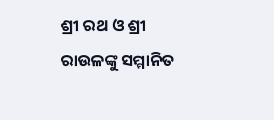ଶ୍ରୀ ରଥ ଓ ଶ୍ରୀ ରାଉଳଙ୍କୁ ସମ୍ମାନିତ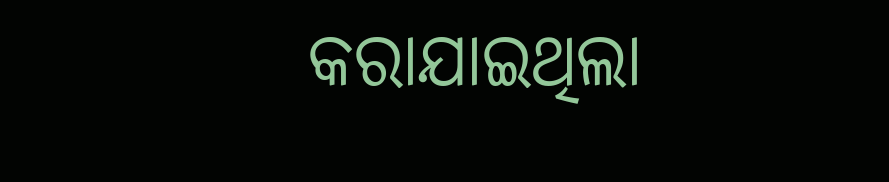କରାଯାଇଥିଲା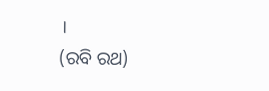।
(ରବି ରଥ)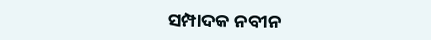ସମ୍ପାଦକ ନବୀନ